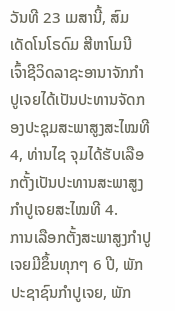ວັນທີ 23 ເມສານີ້, ສົມເດັດໂນໂຣດົມ ສີຫາໂມນີ ເຈົ້າຊີວິດລາຊະອານາຈັກກຳປູເຈຍໄດ້ເປັນປະທານຈັດກອງປະຊຸມສະພາສູງສະໄໝທີ 4, ທ່ານໄຊ ຈຸມໄດ້ຮັບເລືອກຕັ້ງເປັນປະທານສະພາສູງກຳປູເຈຍສະໄໝທີ 4.
ການເລືອກຕັ້ງສະພາສູງກຳປູເຈຍມີຂຶ້ນທຸກໆ 6 ປີ, ພັກປະຊາຊົນກຳປູເຈຍ, ພັກ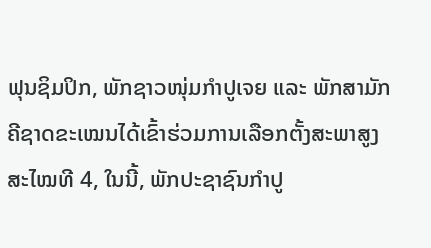ຟຸນຊິມປິກ, ພັກຊາວໜຸ່ມກຳປູເຈຍ ແລະ ພັກສາມັກຄີຊາດຂະເໝນໄດ້ເຂົ້າຮ່ວມການເລືອກຕັ້ງສະພາສູງສະໄໝທີ 4, ໃນນີ້, ພັກປະຊາຊົນກຳປູ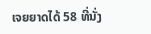ເຈຍຍາດໄດ້ 58 ທີ່ນັ່ງ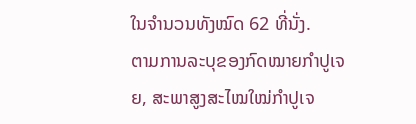ໃນຈຳນວນທັງໝົດ 62 ທີ່ນັ່ງ.
ຕາມການລະບຸຂອງກົດໝາຍກຳປູເຈຍ, ສະພາສູງສະໄໝໃໝ່ກຳປູເຈ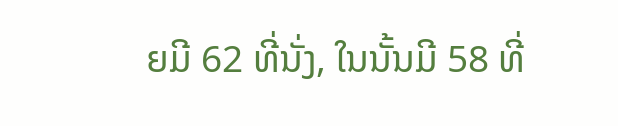ຍມີ 62 ທີ່ນັ່ງ, ໃນນັ້ນມີ 58 ທີ່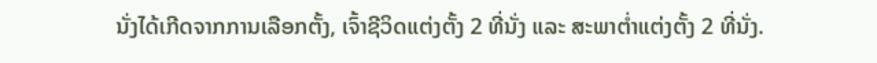ນັ່ງໄດ້ເກີດຈາກການເລືອກຕັ້ງ, ເຈົ້າຊີວິດແຕ່ງຕັ້ງ 2 ທີ່ນັ່ງ ແລະ ສະພາຕ່ຳແຕ່ງຕັ້ງ 2 ທີ່ນັ່ງ.